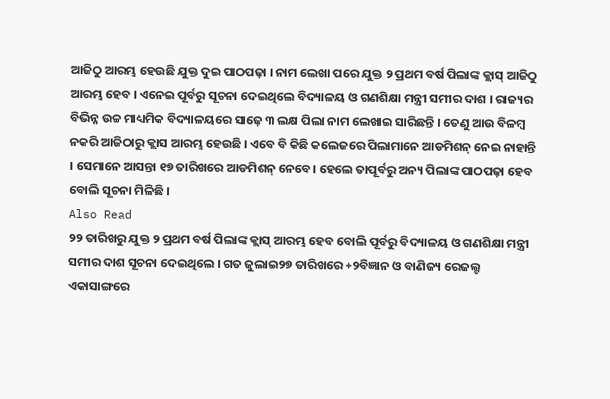ଆଜିଠୁ ଆରମ୍ଭ ହେଉଛି ଯୁକ୍ତ ଦୁଇ ପାଠପଢ଼ା । ନାମ ଲେଖା ପରେ ଯୁକ୍ତ ୨ ପ୍ରଥମ ବର୍ଷ ପିଲାଙ୍କ କ୍ଲାସ୍ ଆଜିଠୁ ଆରମ୍ଭ ହେବ । ଏନେଇ ପୂର୍ବରୁ ସୂଚନା ଦେଇଥିଲେ ବିଦ୍ୟାଳୟ ଓ ଗଣଶିକ୍ଷା ମନ୍ତ୍ରୀ ସମୀର ଦାଶ । ରାଜ୍ୟର ବିଭିନ୍ନ ଉଚ୍ଚ ମାଧ୍ୟମିକ ବିଦ୍ୟାଳୟରେ ସାଢ଼େ ୩ ଲକ୍ଷ ପିଲା ନାମ ଲେଖାଇ ସାରିଛନ୍ତି । ତେଣୁ ଆଉ ବିଳମ୍ବ ନକରି ଆଜିଠାରୁ କ୍ଲାସ ଆରମ୍ଭ ହେଉଛି । ଏବେ ବି କିଛି କଲେଜରେ ପିଲାମାନେ ଆଡମିଶନ୍ ନେଇ ନାହାନ୍ତି । ସେମାନେ ଆସନ୍ତା ୧୭ ତାରିଖରେ ଆଡମିଶନ୍ ନେବେ। ହେଲେ ତାପୂର୍ବରୁ ଅନ୍ୟ ପିଲାଙ୍କ ପାଠପଢ଼ା ହେବ ବୋଲି ସୂଚନା ମିଳିଛି ।
Also Read
୨୨ ତାରିଖରୁ ଯୁକ୍ତ ୨ ପ୍ରଥମ ବର୍ଷ ପିଲାଙ୍କ କ୍ଲାସ୍ ଆରମ୍ଭ ହେବ ବୋଲି ପୂର୍ବରୁ ବିଦ୍ୟାଳୟ ଓ ଗଣଶିକ୍ଷା ମନ୍ତ୍ରୀ ସମୀର ଦାଶ ସୂଚନା ଦେଇଥିଲେ । ଗତ ଜୁଲାଇ୨୭ ତାରିଖରେ +୨ବିଜ୍ଞାନ ଓ ବାଣିଜ୍ୟ ରେଜଲ୍ଟ ଏକାସାଙ୍ଗରେ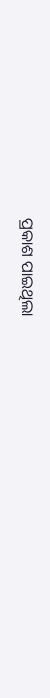ପ୍ରକାଶ ପାଇଥିଲା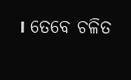। ତେବେ ଚଳିତ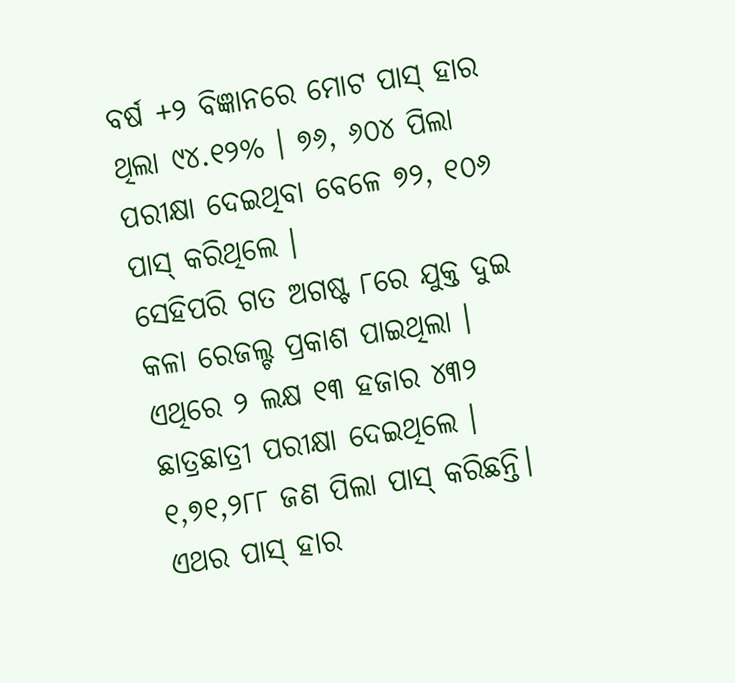ବର୍ଷ +୨ ବିଜ୍ଞାନରେ ମୋଟ ପାସ୍ ହାର ଥିଲା ୯୪.୧୨% । ୭୬, ୬୦୪ ପିଲା ପରୀକ୍ଷା ଦେଇଥିବା ବେଳେ ୭୨, ୧୦୬ ପାସ୍ କରିଥିଲେ ।
ସେହିପରି ଗତ ଅଗଷ୍ଟ ୮ରେ ଯୁକ୍ତ ଦୁଇ କଳା ରେଜଲ୍ଟ ପ୍ରକାଶ ପାଇଥିଲା । ଏଥିରେ ୨ ଲକ୍ଷ ୧୩ ହଜାର ୪୩୨ ଛାତ୍ରଛାତ୍ରୀ ପରୀକ୍ଷା ଦେଇଥିଲେ । ୧,୭୧,୨୮୮ ଜଣ ପିଲା ପାସ୍ କରିଛନ୍ତି। ଏଥର ପାସ୍ ହାର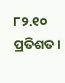୮୨.୧୦ ପ୍ରତିଶତ।